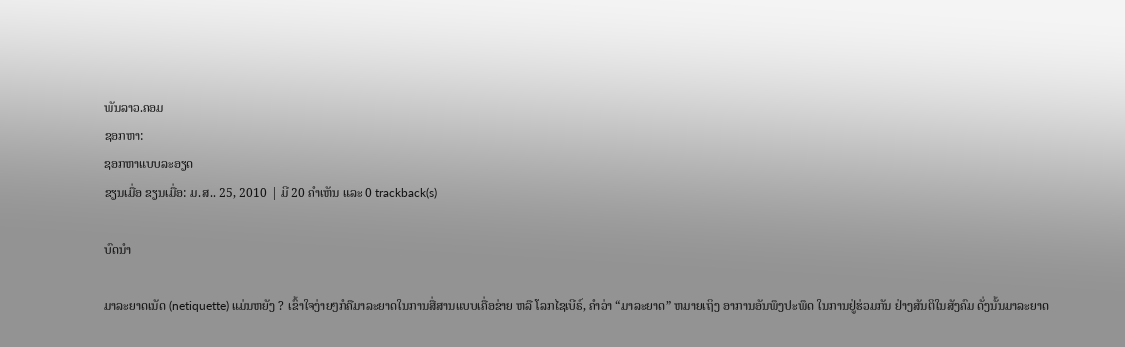ພັນລາວ.ຄອມ
ຊອກຫາ:
ຊອກຫາແບບລະອຽດ
ຂຽນເມື່ອ ຂຽນເມື່ອ: ມ.ສ.. 25, 2010 | ມີ 20 ຄຳເຫັນ ແລະ 0 trackback(s)

ບົດນຳ

ມາລະຍາດເນັດ (netiquette) ແມ່ນຫຍັງ ? ເຂົ້າໃຈງ່າຍໆກໍຄືມາລະຍາດໃນການສື່ສານແບບເຄື່ອຂ່າຍ ຫລື ໂລກໄຊເບີຣ໌, ຄຳວ່າ “ມາລະຍາດ” ຫມາຍເຖິງ ອາການອັນພຶງປະພຶດ ໃນການຢູ່ຮ່ວມກັນ ຢ່າງສັນຕິໃນສັງຄົມ ດັ່ງນັ້ນມາລະຍາດ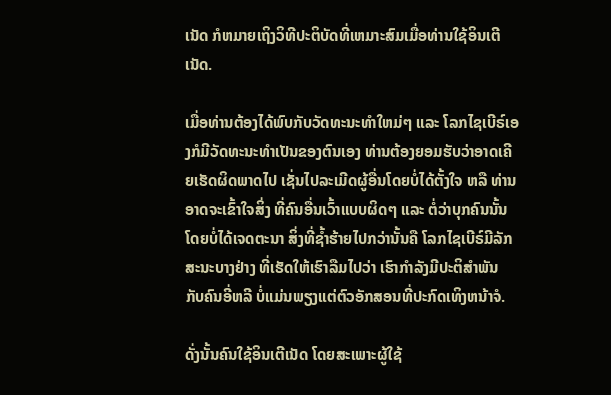ເນັດ ກໍຫມາຍເຖິງວິທີປະຕິບັດທີ່ເຫມາະສົມເມື່ອທ່ານໃຊ້ອິນເຕີເນັດ.

ເມື່ອທ່ານຕ້ອງໄດ້ພົບກັບວັດທະນະທຳໃຫມ່ໆ ແລະ ໂລກໄຊເບີຣ໌ເອງກໍມີວັດທະນະທຳເປັນຂອງຕົນເອງ ທ່ານຕ້ອງຍອມຮັບວ່າອາດເຄີຍເຮັດຜິດພາດໄປ ເຊັ່ນໄປລະເມີດຜູ້ອື່ນໂດຍບໍ່ໄດ້ຕັ້ງໃຈ ຫລື ທ່ານອາດຈະເຂົ້າໃຈສິ່ງ ທີ່ຄົນອື່ນເວົ້າແບບຜິດໆ ແລະ ຕໍ່ວ່າບຸກຄົນນັ້ນໂດຍບໍ່ໄດ້ເຈດຕະນາ ສິ່ງທີ່ຊ້ຳຮ້າຍໄປກວ່ານັ້ນຄື ໂລກໄຊເບີຣ໌ມີລັກສະນະບາງຢ່າງ ທີ່ເຮັດໃຫ້ເຮົາລືມໄປວ່າ ເຮົາກຳລັງມີປະຕິສຳພັນ ກັບຄົນອີ່ຫລີ ບໍ່ແມ່ນພຽງແຕ່ຕົວອັກສອນທີ່ປະກົດເທິງຫນ້າຈໍ.

ດັ່ງນັ້ນຄົນໃຊ້ອິນເຕີເນັດ ໂດຍສະເພາະຜູ້ໃຊ້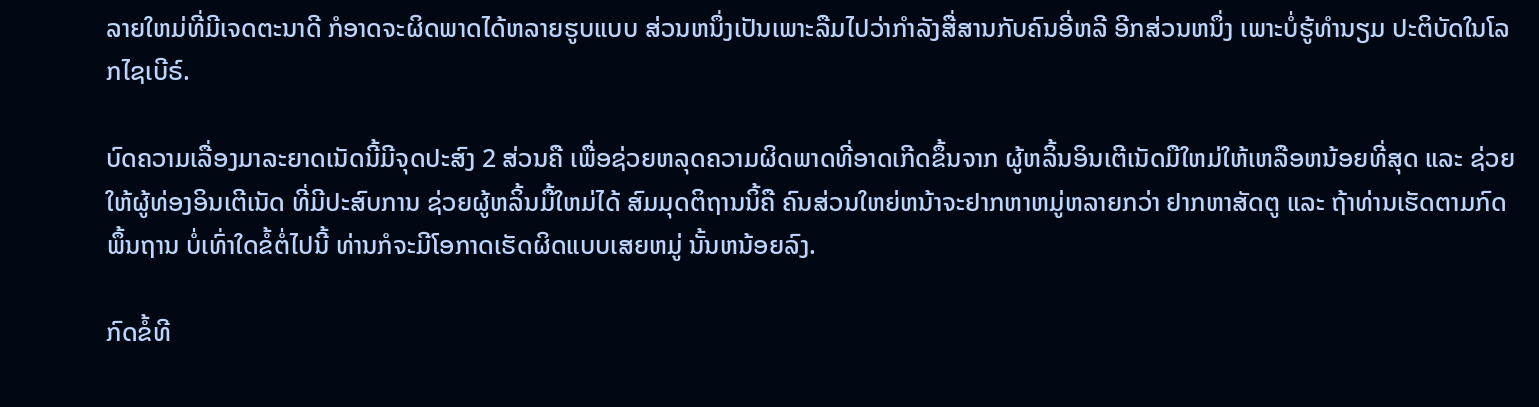ລາຍໃຫມ່ທີ່ມີເຈດຕະນາດີ ກໍອາດຈະຜິດພາດໄດ້ຫລາຍຮູບແບບ ສ່ວນຫນຶ່ງເປັນເພາະລືມໄປວ່າກຳລັງສື່ສານກັບຄົນອີ່ຫລີ ອີກສ່ວນຫນຶ່ງ ເພາະບໍ່ຮູ້ທຳນຽມ ປະຕິບັດໃນໂລກໄຊເບີຣ໌.

ບົດຄວາມເລື່ອງມາລະຍາດເນັດນີ້ມີຈຸດປະສົງ 2 ສ່ວນຄື ເພື່ອຊ່ວຍຫລຸດຄວາມຜິດພາດທີ່ອາດເກີດຂຶ້ນຈາກ ຜູ້ຫລິ້ນອິນເຕີເນັດມືໃຫມ່ໃຫ້ເຫລືອຫນ້ອຍທີ່ສຸດ ແລະ ຊ່ວຍໃຫ້ຜູ້ທ່ອງອິນເຕີເນັດ ທີ່ມີປະສົບການ ຊ່ວຍຜູ້ຫລິ້ນມື້ໃຫມ່ໄດ້ ສົມມຸດຕິຖານນິ້ຄື ຄົນສ່ວນໃຫຍ່ຫນ້າຈະຢາກຫາຫມູ່ຫລາຍກວ່າ ຢາກຫາສັດຕູ ແລະ ຖ້າທ່ານເຮັດຕາມກົດພຶ້ນຖານ ບໍ່ເທົ່າໃດຂໍ້ຕໍ່ໄປນີ້ ທ່ານກໍຈະມີໂອກາດເຮັດຜິດແບບເສຍຫມູ່ ນັ້ນຫນ້ອຍລົງ.

ກົດຂໍ້ທີ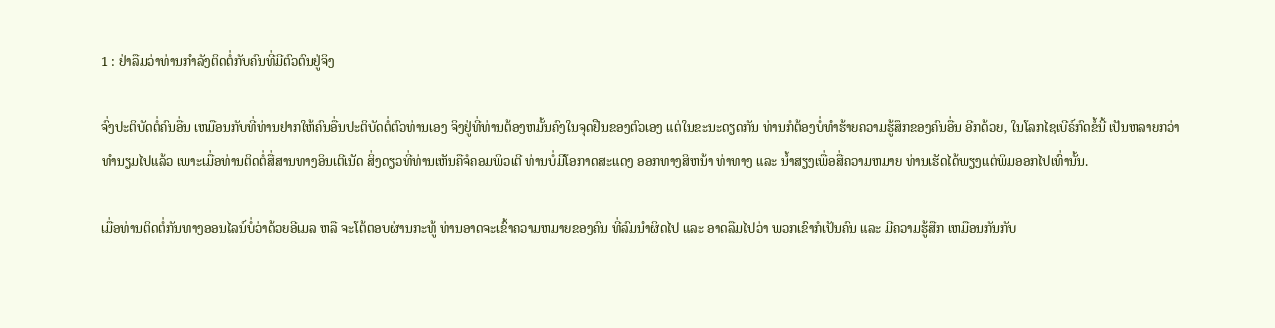1 : ຢ່າລືມວ່າທ່ານກຳລັງຕິດຕໍ່ກັບຄົນທີ່ມີຕົວຕົນຢູ່ຈິງ

ຈົ່ງປະຕິບັດຕໍ່ຄົນອື່ນ ເຫມືອນກັບທີ່ທ່ານຢາກໃຫ້ຄົນອື່ນປະຕິບັດຕໍ່ຕົວທ່ານເອງ ຈິງຢູ່ທີ່ທ່ານຕ້ອງຫມັ້ນຄົງໃນຈຸດຢືນຂອງຕົວເອງ ແຕ່ໃນຂະນະດຽດກັນ ທ່ານກໍຕ້ອງບໍ່ທຳຮ້າຍຄວາມຮູ້ສຶກຂອງຄົນອື່ນ ອີກດ້ວຍ, ໃນໂລກໄຊເບີຣ໌ກົດຂໍ້ນີ້ ເປັນຫລາຍກວ່າທຳນຽມໄປແລ້ວ ເພາະເມື່ອທ່ານຕິດຕໍ່ສື່ສານທາງອິນເຕີເນັດ ສິ່ງດຽວທີ່ທ່ານເຫັນຄືຈໍຄອມພິວເຕີ ທ່ານບໍ່ມີໂອກາດສະແດງ ອອກທາງສິຫນ້າ ທ່າທາງ ແລະ ນ້ຳສຽງເພື່ອສື່ຄວາມຫມາຍ ທ່ານເຮັດໄດ້ພຽງແຕ່ພິມອອກໄປເທົ່ານັ້ນ.

ເມື່ອທ່ານຕິດຕໍ່ກັນທາງອອນໄລນ໌ບໍ່ວ່າດ້ວຍອີເມລ ຫລື ຈະໂຕ້ຕອບຜ່ານກະທູ້ ທ່ານອາດຈະເຂົ້າຄວາມຫມາຍຂອງຄົນ ທີ່ລົມນຳຜິດໄປ ແລະ ອາດລືມໄປວ່າ ພວກເຂົາກໍເປັນຄົນ ແລະ ມີຄວາມຮູ້ສືກ ເຫມືອນກັນກັບ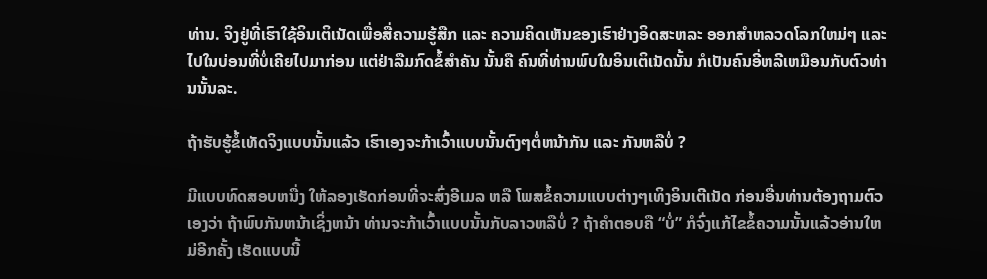ທ່ານ. ຈິງຢູ່ທີ່ເຮົາໃຊ້ອິນເຕິເນັດເພື່ອສື່ຄວາມຮູ້ສືກ ແລະ ຄວາມຄິດເຫັນຂອງເຮົາຢ່າງອິດສະຫລະ ອອກສຳຫລວດໂລກໃຫມ່ໆ ແລະ ໄປໃນບ່ອນທີ່ບໍ່ເຄີຍໄປມາກ່ອນ ແຕ່ຢ່າລືມກົດຂໍ້ສຳຄັນ ນັ້ນຄື ຄົນທີ່ທ່ານພົບໃນອິນເຕິເນັດນັ້ນ ກໍເປັນຄົນອີ່ຫລີເຫມືອນກັບຕົວທ່ານນັ້ນລະ.

ຖ້າຮັບຮູ້ຂໍ້ເທັດຈິງແບບນັ້ນແລ້ວ ເຮົາເອງຈະກ້າເວົ້າແບບນັ້ນຕົງໆຕໍ່ຫນ້າກັນ ແລະ ກັນຫລືບໍ່ ?

ມີແບບທົດສອບຫນື່ງ ໃຫ້ລອງເຮັດກ່ອນທີ່ຈະສົ່ງອີເມລ ຫລື ໂພສຂໍ້ຄວາມແບບຕ່າງໆເທິງອິນເຕີເນັດ ກ່ອນອື່ນທ່ານຕ້ອງຖາມຕົວເອງວ່າ ຖ້າພົບກັນຫນ້າເຊິ່ງຫນ້າ ທ່ານຈະກ້າເວົ້າແບບນັ້ນກັບລາວຫລືບໍ່ ? ຖ້າຄຳຕອບຄື “ບໍ່” ກໍຈົ່ງແກ້ໄຂຂໍ້ຄວາມນັ້ນແລ້ວອ່ານໃຫມ່ອີກຄັ້ງ ເຮັດແບບນີ້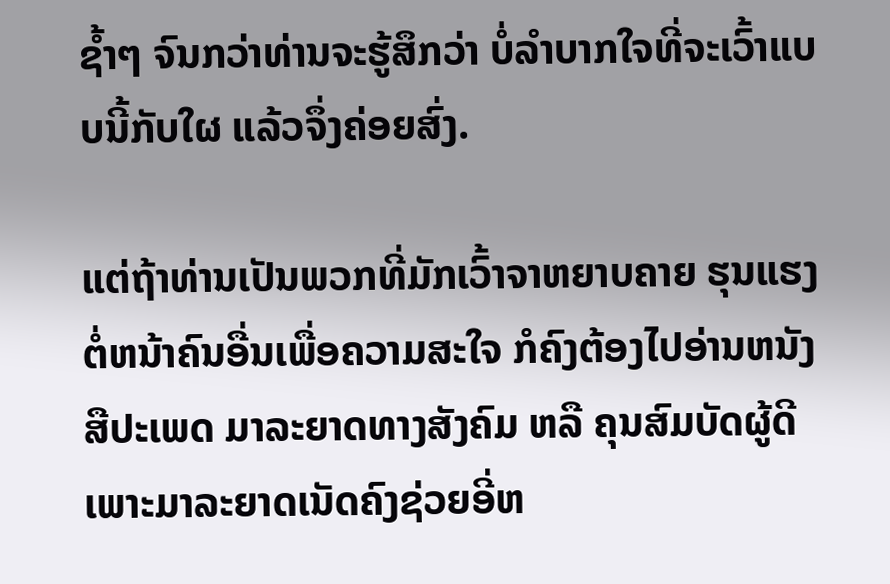ຊ້ຳໆ ຈົນກວ່າທ່ານຈະຮູ້ສຶກວ່າ ບໍ່ລຳບາກໃຈທີ່ຈະເວົ້າແບບນີ້ກັບໃຜ ແລ້ວຈຶ່ງຄ່ອຍສົ່ງ.

ແຕ່ຖ້າທ່ານເປັນພວກທີ່ມັກເວົ້າຈາຫຍາບຄາຍ ຮຸນແຮງຕໍ່ຫນ້າຄົນອື່ນເພື່ອຄວາມສະໃຈ ກໍຄົງຕ້ອງໄປອ່ານຫນັງສືປະເພດ ມາລະຍາດທາງສັງຄົມ ຫລື ຄຸນສົມບັດຜູ້ດີ ເພາະມາລະຍາດເນັດຄົງຊ່ວຍອີ່ຫ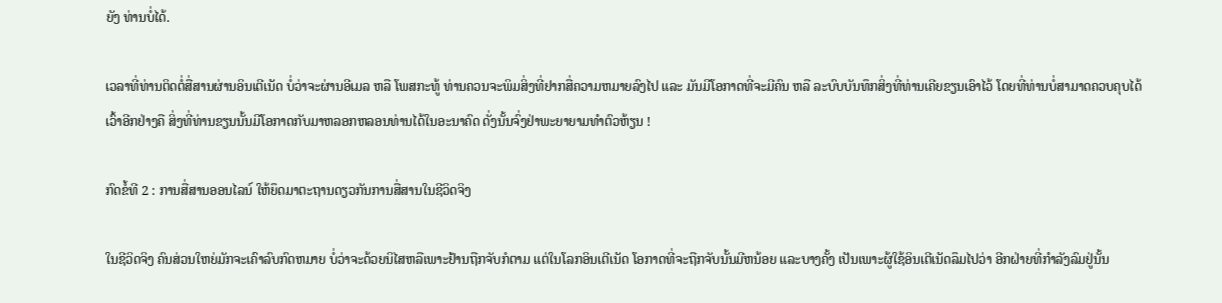ຍັງ ທ່ານບໍ່ໄດ້.

ເວລາທີ່ທ່ານຕິດຕໍ່ສື່ສານຜ່ານອິນເຕີເນັດ ບໍ່ວ່າຈະຜ່ານອີເມລ ຫລື ໂພສກະທູ້ ທ່ານຄວນຈະພິມສິ່ງທີ່ຢາກສື່ຄວາມຫມາຍລົງໄປ ແລະ ມັນມີໂອກາດທີ່ຈະມີຄົນ ຫລື ລະບົບບັນທຶກສິ່ງທີ່ທ່ານເຄີຍຂຽນເອົາໄວ້ ໂດຍທີ່ທ່ານບໍ່ສາມາດຄວບຄຸບໄດ້ ເວົ້າອີກຢ່າງຄື ສິ່ງທີ່ທ່ານຂຽນນັ້ນມີໂອກາດກັບມາຫລອກຫລອນທ່ານໄດ້ໃນອະນາຄົດ ດັ່ງນັ້ນຈົ່ງຢ່າພະຍາຍາມທຳຕົວຫ້ຽນ !

ກົດຂໍ້ທີ 2 : ການສື່ສານອອນໄລນ໌ ໃຫ້ຍຶດມາຕະຖານດຽວກັນການສື່ສານໃນຊີວິດຈິງ

ໃນຊີວິດຈິງ ຄົນສ່ວນໃຫຍ່ມັກຈະເຄົາລົບກົດຫມາຍ ບໍ່ວ່າຈະດ້ວຍນິໄສຫລືເພາະຢ້ານຖືກຈັບກໍຕາມ ແຕ່ໃນໂລກອິນເຕີເນັດ ໂອກາດທີ່ຈະຖືກຈັບນັ້ນມີຫນ້ອຍ ແລະບາງຄັ້ງ ເປັນເພາະຜູ້ໃຊ້ອິນເຕີເນັດລຶມໄປວ່າ ອີກຝ່າຍທີ່ກຳລັງລົມຢູ່ນັ້ນ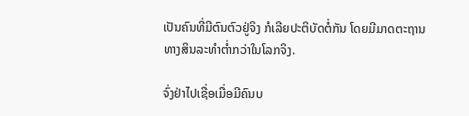ເປັນຄົນທີ່ມີຕົນຕົວຢູ່ຈິງ ກໍເລີຍປະຕິບັດຕໍ່ກັນ ໂດຍມີມາດຕະຖານທາງສິນລະທຳຕ່ຳກວ່າໃນໂລກຈິງ.

ຈົ່ງຢ່າໄປເຊື່ອເມື່ອມີຄົນບ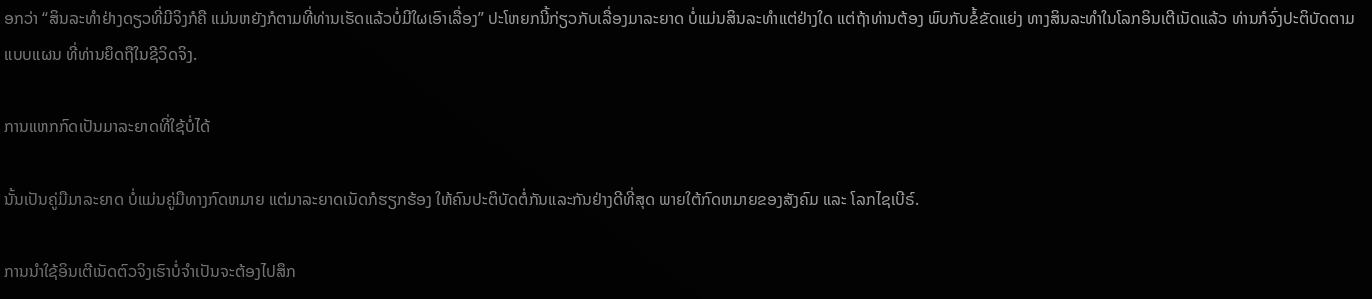ອກວ່າ “ສິນລະທຳຢ່າງດຽວທີ່ມີຈິງກໍຄື ແມ່ນຫຍັງກໍຕາມທີ່ທ່ານເຮັດແລ້ວບໍ່ມີໃຜເອົາເລື່ອງ” ປະໂຫຍກນີ້ກ່ຽວກັບເລື່ອງມາລະຍາດ ບໍ່ແມ່ນສິນລະທຳແຕ່ຢ່າງໃດ ແຕ່ຖ້າທ່ານຕ້ອງ ພົບກັບຂໍ້ຂັດແຍ່ງ ທາງສິນລະທຳໃນໂລກອິນເຕີເນັດແລ້ວ ທ່ານກໍຈົ່ງປະຕິບັດຕາມແບບແຜນ ທີ່ທ່ານຍຶດຖືໃນຊີວິດຈິງ.

ການແຫກກົດເປັນມາລະຍາດທີ່ໃຊ້ບໍ່ໄດ້

ນັ້ນເປັນຄູ່ມືມາລະຍາດ ບໍ່ແມ່ນຄູ່ມືທາງກົດຫມາຍ ແຕ່ມາລະຍາດເນັດກໍຮຽກຮ້ອງ ໃຫ້ຄົນປະຕິບັດຕໍ່ກັນແລະກັນຢ່າງດີທີ່ສຸດ ພາຍໃຕ້ກົດຫມາຍຂອງສັງຄົມ ແລະ ໂລກໄຊເບີຣ໌.

ການນຳໃຊ້ອິນເຕີເນັດຕົວຈິງເຮົາບໍ່ຈຳເປັນຈະຕ້ອງໄປສຶກ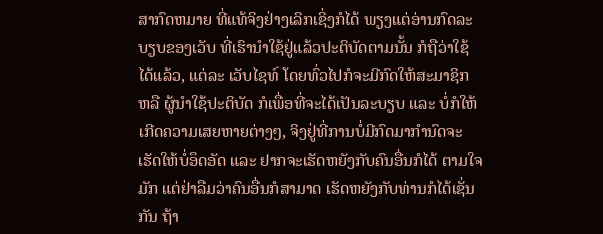ສາກົດຫມາຍ ທີ່ແທ້ຈິງຢ່າງເລິກເຊິ່ງກໍໄດ້ ພຽງແຕ່ອ່ານກົດລະບຽບຂອງເວັບ ທີ່ເຮົານຳໃຊ້ຢູ່ແລ້ວປະຕິບັດຕາມນັ້ນ ກໍຖືວ່າໃຊ້ໄດ້ແລ້ວ, ແຕ່ລະ ເວັບໄຊທ໌ ໂດຍທົ່ວໄປກໍຈະມີກົດໃຫ້ສະມາຊິກ ຫລື ຜູ້ນຳໃຊ້ປະຕິບັດ ກໍເພື່ອທີ່ຈະໄດ້ເປັນລະບຽບ ແລະ ບໍ່ກໍໃຫ້ເກີດຄວາມເສຍຫາຍຕ່າງໆ, ຈິງຢູ່ທີ່ການບໍ່ມີກົດມາກຳນົດຈະເຮັດໃຫ້ບໍ່ອຶດອັດ ແລະ ຢາກຈະເຮັດຫຍັງກັບຄົນອື່ນກໍໄດ້ ຕາມໃຈມັກ ແຕ່ຢ່າລືມວ່າຄົນອື່ນກໍສາມາດ ເຮັດຫຍັງກັບທ່ານກໍໄດ້ເຊັ່ນກັນ ຖ້າ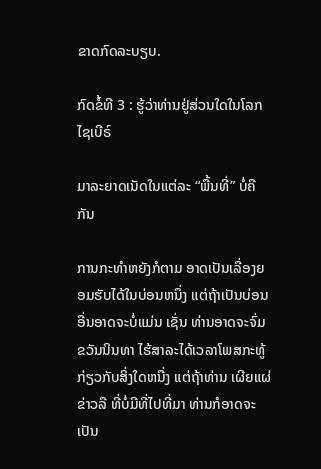ຂາດກົດລະບຽບ.

ກົດຂໍ້ທີ 3 : ຮູ້ວ່າທ່ານຢູ່ສ່ວນໃດໃນໂລກໄຊເບີຣ໌

ມາລະຍາດເນັດໃນແຕ່ລະ “ພື້ນທີ່” ບໍ່ຄືກັນ

ການກະທຳຫຍັງກໍຕາມ ອາດເປັນເລື່ອງຍອມຮັບໄດ້ໃນບ່ອນຫນຶ່ງ ແຕ່ຖ້າເປັນບ່ອນອື່ນອາດຈະບໍ່ແມ່ນ ເຊັ່ນ ທ່ານອາດຈະຈົ່ມຂວັນນິນທາ ໄຮ້ສາລະໄດ້ເວລາໂພສກະທູ້ກ່ຽວກັບສິ່ງໃດຫນື່ງ ແຕ່ຖ້າທ່ານ ເຜີຍແຜ່ຂ່າວລື ທີ່ບໍ່ມີທີ່ໄປທີ່ມາ ທ່ານກໍອາດຈະເປັນ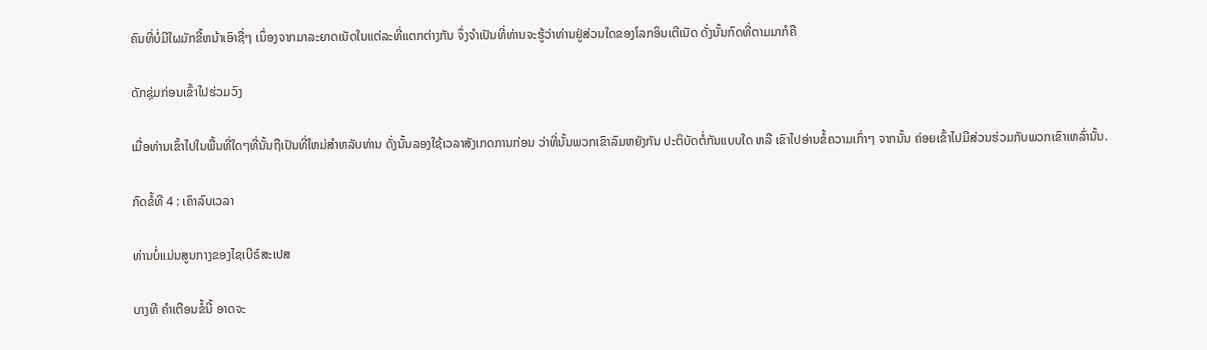ຄົນທີ່ບໍ່ມີໃຜມັກຂີ້ຫນ້າເອົາຊື່ໆ ເນຶ່ອງຈາກມາລະຍາດເນັດໃນແຕ່ລະທີ່ແຕກຕ່າງກັນ ຈຶ່ງຈຳເປັນທີ່ທ່ານຈະຮູ້ວ່າທ່ານຢູ່ສ່ວນໃດຂອງໂລກອິນເຕີເນັດ ດັ່ງນັ້ນກົດທີ່ຕາມມາກໍຄື

ດັກຊຸ່ມກ່ອນເຂົ້າໄປຮ່ວມວົງ

ເມື່ອທ່ານເຂົ້າໄປໃນພື້ນທີ່ໃດໆທີ່ນັ້ນຖືເປັນທີ່ໃຫມ່ສຳຫລັບທ່ານ ດັ່ງນັ້ນລອງໃຊ້ເວລາສັງເກດການກ່ອນ ວ່າທີ່ນັ້ນພວກເຂົາລົມຫຍັງກັນ ປະຕິບັດຕໍ່ກັນແບບໃດ ຫລື ເຂົາໄປອ່ານຂໍ້ຄວາມເກົ່າໆ ຈາກນັ້ນ ຄ່ອຍເຂົ້າໄປມີສ່ວນຮ່ວມກັບພວກເຂົາເຫລົ່ານັ້ນ.

ກົດຂໍ້ທີ 4 : ເຄົາລົບເວລາ

ທ່ານບໍ່ແມ່ນສູນກາງຂອງໄຊເບີຣ໌ສະເປສ

ບາງທີ ຄຳເຕືອນຂໍ້ນີ້ ອາດຈະ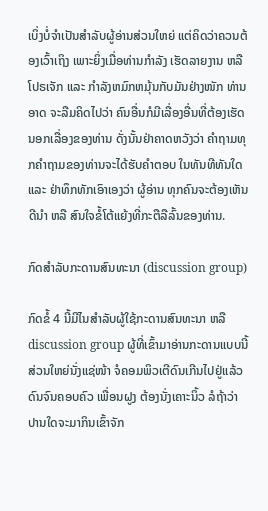ເບິ່ງບໍ່ຈຳເປັນສຳລັບຜູ້ອ່ານສ່ວນໃຫຍ່ ແຕ່ຄິດວ່າຄວນຕ້ອງເວົ້າເຖິງ ເພາະຍິ່ງເມື່ອທ່ານກຳລັງ ເຮັດລາຍງານ ຫລື ໂປຣເຈັກ ແລະ ກຳລັງຫມົກຫມຸ້ນກັບມັນຢ່າງໜັກ ທ່ານອາດ ຈະລືມຄິດໄປວ່າ ຄົນອື່ນກໍມີເລື່ອງອື່ນທີ່ຕ້ອງເຮັດນອກເລື່ອງຂອງທ່ານ ດັ່ງນັ້ນຢ່າຄາດຫວັງວ່າ ຄຳຖາມທຸກຄຳຖາມຂອງທ່ານຈະໄດ້ຮັບຄຳຕອບ ໃນທັນທີທັນໃດ ແລະ ຢ່າທຶກທັກເອົາເອງວ່າ ຜູ້ອ່ານ ທຸກຄົນຈະຕ້ອງເຫັນດີນຳ ຫລື ສົນໃຈຂໍ້ໂຕ້ແຍ້ງທີ່ກະຕືລືລົ້ນຂອງທ່ານ.

ກົດສຳລັບກະດານສົນທະນາ (discussion group)

ກົດຂໍ້ 4 ນີ້ມີໄນສຳລັບຜູ້ໃຊ້ກະດານສົນທະນາ ຫລື discussion group ຜູ້ທີ່ເຂົ້າມາອ່ານກະດານແບບນີ້ສ່ວນໃຫຍ່ນັ່ງແຊ່ໜ້າ ຈໍຄອມພິວເຕີດົນເກີນໄປຢູ່ແລ້ວ ດົນຈົນຄອບຄົວ ເພື່ອນຝູງ ຕ້ອງນັ່ງເຄາະນິ້ວ ລໍຖ້າວ່າປານໃດຈະມາກິນເຂົ້າຈັກ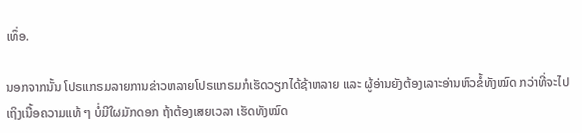ເທຶ່ອ.

ນອກຈາກນັ້ນ ໂປຣແກຣມລາຍການຂ່າວຫລາຍໂປຣແກຣມກໍເຮັດວຽກໄດ້ຊ້າຫລາຍ ແລະ ຜູ້ອ່ານຍັງຕ້ອງເລາະອ່ານຫົວຂໍ້ທັງໝົດ ກວ່າທີ່ຈະໄປເຖິງເນື້ອຄວາມແທ້ ໆ ບໍ່ມີໃຜມັກດອກ ຖ້າຕ້ອງເສຍເວລາ ເຮັດທັງໝົດ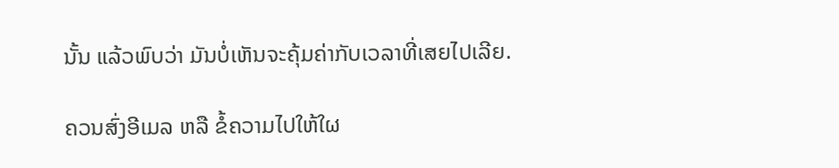ນັ້ນ ແລ້ວພົບວ່າ ມັນບໍ່ເຫັນຈະຄຸ້ມຄ່າກັບເວລາທີ່ເສຍໄປເລີຍ.

ຄວນສົ່ງອີເມລ ຫລື ຂໍ້ຄວາມໄປໃຫ້ໃຜ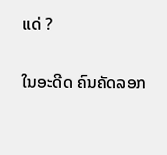ແດ່ ?

ໃນອະດີດ ຄົນຄັດລອກ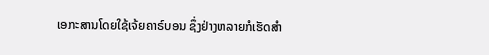ເອກະສານໂດຍໃຊ້ເຈ້ຍຄາຣ໌ບອນ ຊຶ່ງຢ່າງຫລາຍກໍເຮັດສຳ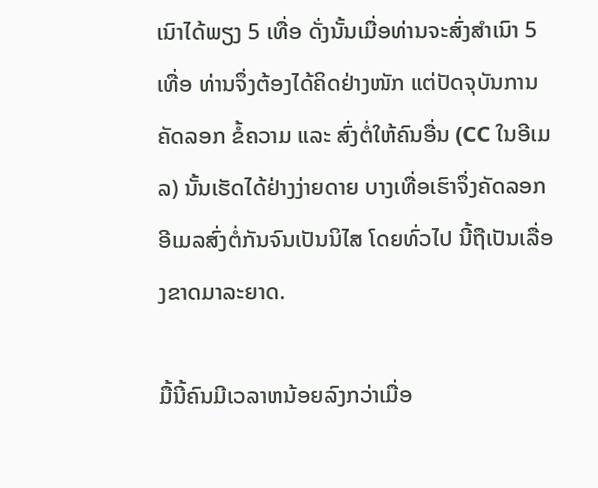ເນົາໄດ້ພຽງ 5 ເທື່ອ ດັ່ງນັ້ນເມື່ອທ່ານຈະສົ່ງສຳເນົາ 5 ເທື່ອ ທ່ານຈຶ່ງຕ້ອງໄດ້ຄິດຢ່າງໜັກ ແຕ່ປັດຈຸບັນການຄັດລອກ ຂໍ້ຄວາມ ແລະ ສົ່ງຕໍ່ໃຫ້ຄົນອື່ນ (CC ໃນອີເມລ) ນັ້ນເຮັດໄດ້ຢ່າງງ່າຍດາຍ ບາງເທື່ອເຮົາຈຶ່ງຄັດລອກອີເມລສົ່ງຕໍ່ກັນຈົນເປັນນິໄສ ໂດຍທົ່ວໄປ ນີ້ຖືເປັນເລື່ອງຂາດມາລະຍາດ.

ມື້ນີ້ຄົນມີເວລາຫນ້ອຍລົງກວ່າເມື່ອ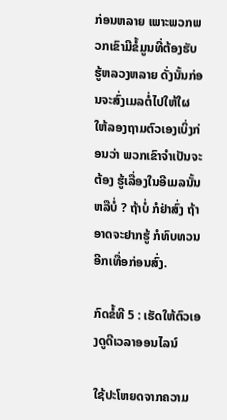ກ່ອນຫລາຍ ເພາະພວກພວກເຂົາມີຂໍ້ມູນທີ່ຕ້ອງຮັບຮູ້ຫລວງຫລາຍ ດັ່ງນັ້ນກ່ອນຈະສົ່ງເມລຕໍ່ໄປໃຫ້ໃຜ ໃຫ້ລອງຖາມຕົວເອງເບິ່ງກ່ອນວ່າ ພວກເຂົາຈຳເປັນຈະຕ້ອງ ຮູ້ເລື່ອງໃນອີເມລນັ້ນຫລືບໍ່ ? ຖ້າບໍ່ ກໍຢ່າສົ່ງ ຖ້າອາດຈະຢາກຮູ້ ກໍທົບທວນອີກເທື່ອກ່ອນສົ່ງ.

ກົດຂໍ້ທີ 5 : ເຮັດໃຫ້ຕົວເອງດູດີເວລາອອນໄລນ໌

ໃຊ້ປະໂຫຍດຈາກຄວາມ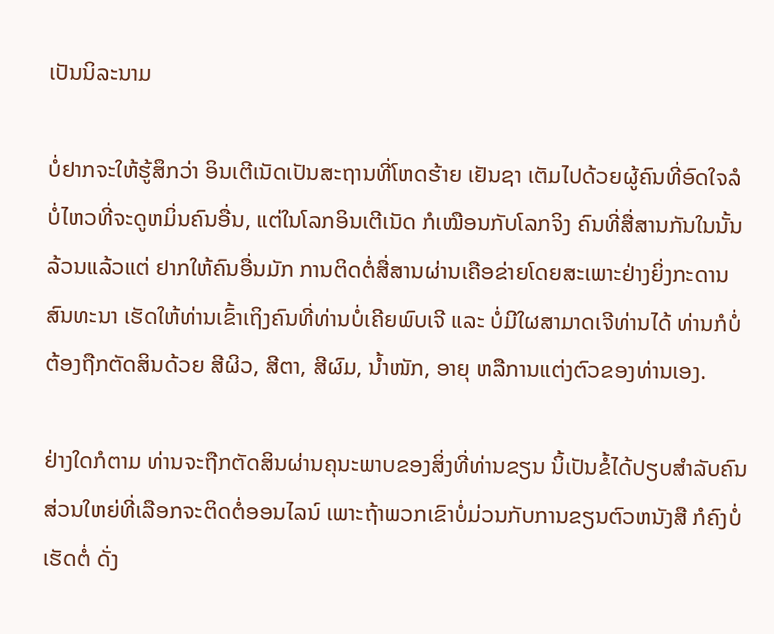ເປັນນິລະນາມ

ບໍ່ຢາກຈະໃຫ້ຮູ້ສຶກວ່າ ອິນເຕີເນັດເປັນສະຖານທີ່ໂຫດຮ້າຍ ເຢັນຊາ ເຕັມໄປດ້ວຍຜູ້ຄົນທີ່ອົດໃຈລໍບໍ່ໄຫວທີ່ຈະດູຫມິ່ນຄົນອື່ນ, ແຕ່ໃນໂລກອິນເຕີເນັດ ກໍເໝືອນກັບໂລກຈິງ ຄົນທີ່ສື່ສານກັນໃນນັ້ນລ້ວນແລ້ວແຕ່ ຢາກໃຫ້ຄົນອື່ນມັກ ການຕິດຕໍ່ສື່ສານຜ່ານເຄືອຂ່າຍໂດຍສະເພາະຢ່າງຍິ່ງກະດານສົນທະນາ ເຮັດໃຫ້ທ່ານເຂົ້າເຖິງຄົນທີ່ທ່ານບໍ່ເຄີຍພົບເຈີ ແລະ ບໍ່ມີໃຜສາມາດເຈີທ່ານໄດ້ ທ່ານກໍບໍ່ຕ້ອງຖືກຕັດສິນດ້ວຍ ສີຜິວ, ສີຕາ, ສີຜົມ, ນ້ຳໜັກ, ອາຍຸ ຫລືການແຕ່ງຕົວຂອງທ່ານເອງ.

ຢ່າງໃດກໍຕາມ ທ່ານຈະຖືກຕັດສິນຜ່ານຄຸນະພາບຂອງສິ່ງທີ່ທ່ານຂຽນ ນິ້ເປັນຂໍ້ໄດ້ປຽບສຳລັບຄົນສ່ວນໃຫຍ່ທີ່ເລືອກຈະຕິດຕໍ່ອອນໄລນ໌ ເພາະຖ້າພວກເຂົາບໍ່ມ່ວນກັບການຂຽນຕົວຫນັງສື ກໍຄົງບໍ່ເຮັດຕໍ່ ດັ່ງ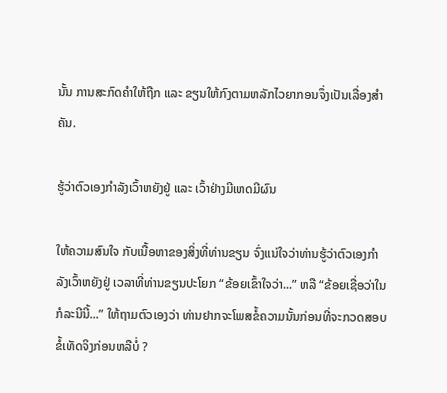ນັ້ນ ການສະກົດຄຳໃຫ້ຖືກ ແລະ ຂຽນໃຫ້ກົງຕາມຫລັກໄວຍາກອນຈຶ່ງເປັນເລື່ອງສຳຄັນ.

ຮູ້ວ່າຕົວເອງກຳລັງເວົ້າຫຍັງຢູ່ ແລະ ເວົ້າຢ່າງມີເຫດມີຜົນ

ໃຫ້ຄວາມສົນໃຈ ກັບເນື້ອຫາຂອງສິ່ງທີ່ທ່ານຂຽນ ຈົ່ງແນ່ໃຈວ່າທ່ານຮູ້ວ່າຕົວເອງກຳລັງເວົ້າຫຍັງຢູ່ ເວລາທີ່ທ່ານຂຽນປະໂຍກ “ຂ້ອຍເຂົ້າໃຈວ່າ...” ຫລື “ຂ້ອຍເຊື່ອວ່າໃນກໍລະນີນີ້...” ໃຫ້ຖາມຕົວເອງວ່າ ທ່ານຢາກຈະໂພສຂໍ້ຄວາມນັ້ນກ່ອນທີ່ຈະກວດສອບຂໍ້ເທັດຈິງກ່ອນຫລືບໍ່ ?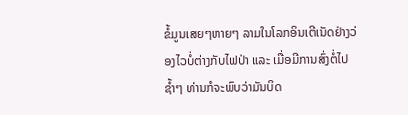ຂໍ້ມູນເສຍໆຫາຍໆ ລາມໃນໂລກອິນເຕີເນັດຢ່າງວ່ອງໄວບໍ່ຕ່າງກັບໄຟປ່າ ແລະ ເມື່ອມີການສົ່ງຕໍ່ໄປຊ້ຳໆ ທ່ານກໍຈະພົບວ່າມັນບິດ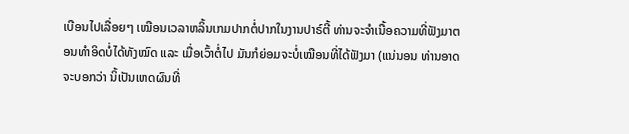ເບືອນໄປເລື່ອຍໆ ເໝືອນເວລາຫລິ້ນເກມປາກຕໍ່ປາກໃນງານປາຣ໌ຕີ້ ທ່ານຈະຈຳເນື້ອຄວາມທີ່ຟັງມາຕອນທຳອິດບໍ່ໄດ້ທັງໝົດ ແລະ ເມື່ອເວົ້າຕໍ່ໄປ ມັນກໍຍ່ອມຈະບໍ່ເໝືອນທີ່ໄດ້ຟັງມາ (ແນ່ນອນ ທ່ານອາດຈະບອກວ່າ ນິ້ເປັນເຫດຜົນທີ່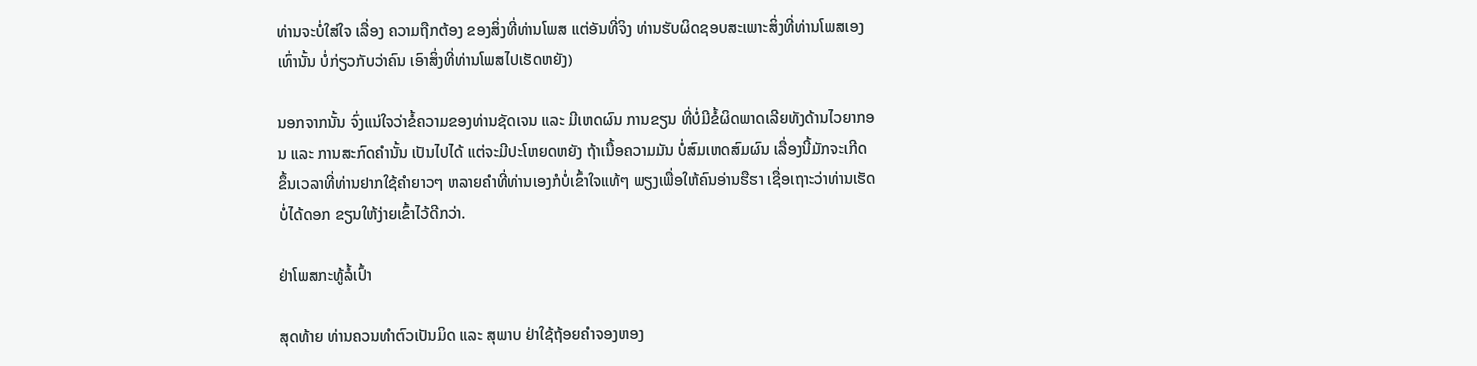ທ່ານຈະບໍ່ໃສ່ໃຈ ເລື່ອງ ຄວາມຖືກຕ້ອງ ຂອງສິ່ງທີ່ທ່ານໂພສ ແຕ່ອັນທີ່ຈິງ ທ່ານຮັບຜິດຊອບສະເພາະສິ່ງທີ່ທ່ານໂພສເອງເທົ່ານັ້ນ ບໍ່ກ່ຽວກັບວ່າຄົນ ເອົາສິ່ງທີ່ທ່ານໂພສໄປເຮັດຫຍັງ)

ນອກຈາກນັ້ນ ຈົ່ງແນ່ໃຈວ່າຂໍ້ຄວາມຂອງທ່ານຊັດເຈນ ແລະ ມີເຫດຜົນ ການຂຽນ ທີ່ບໍ່ມີຂໍ້ຜິດພາດເລີຍທັງດ້ານໄວຍາກອນ ແລະ ການສະກົດຄຳນັ້ນ ເປັນໄປໄດ້ ແຕ່ຈະມີປະໂຫຍດຫຍັງ ຖ້າເນື້ອຄວາມມັນ ບໍ່ສົມເຫດສົມຜົນ ເລື່ອງນີ້ມັກຈະເກີດ ຂຶ້ນເວລາທີ່ທ່ານຢາກໃຊ້ຄຳຍາວໆ ຫລາຍຄຳທີ່ທ່ານເອງກໍບໍ່ເຂົ້າໃຈແທ້ໆ ພຽງເພື່ອໃຫ້ຄົນອ່ານຮືຮາ ເຊື່ອເຖາະວ່າທ່ານເຮັດບໍ່ໄດ້ດອກ ຂຽນໃຫ້ງ່າຍເຂົ້າໄວ້ດີກວ່າ.

ຢ່າໂພສກະທູ້ລໍ້ເປົ້າ

ສຸດທ້າຍ ທ່ານຄວນທຳຕົວເປັນມິດ ແລະ ສຸພາບ ຢ່າໃຊ້ຖ້ອຍຄຳຈອງຫອງ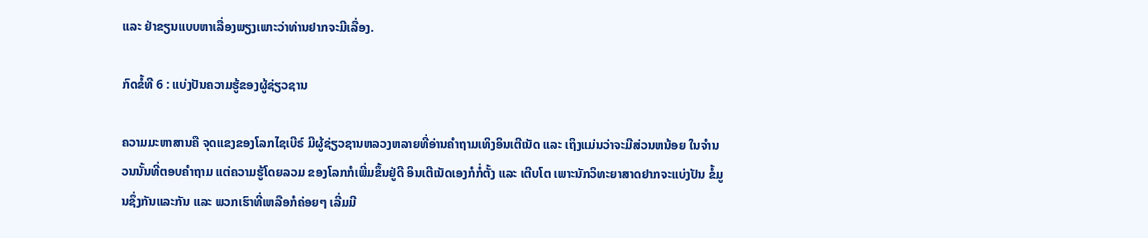ແລະ ຢ່າຂຽນແບບຫາເລື່ອງພຽງເພາະວ່າທ່ານຢາກຈະມີເລື່ອງ.

ກົດຂໍ້ທີ 6 : ແບ່ງປັນຄວາມຮູ້ຂອງຜູ້ຊ່ຽວຊານ

ຄວາມມະຫາສານຄື ຈຸດແຂງຂອງໂລກໄຊເບີຣ໌ ມີຜູ້ຊ່ຽວຊານຫລວງຫລາຍທີ່ອ່ານຄຳຖາມເທິງອິນເຕີເນັດ ແລະ ເຖິງແມ່ນວ່າຈະມີສ່ວນຫນ້ອຍ ໃນຈຳນວນນັ້ນທີ່ຕອບຄຳຖາມ ແຕ່ຄວາມຮູ້ໂດຍລວມ ຂອງໂລກກໍເພີ່ມຂຶ້ນຢູ່ດີ ອິນເຕີເນັດເອງກໍກໍ່ຕັ້ງ ແລະ ເຕີບໂຕ ເພາະນັກວິທະຍາສາດຢາກຈະແບ່ງປັນ ຂໍ້ມູນຊຶ່ງກັນແລະກັນ ແລະ ພວກເຮົາທີ່ເຫລືອກໍຄ່ອຍໆ ເລີ່ມມີ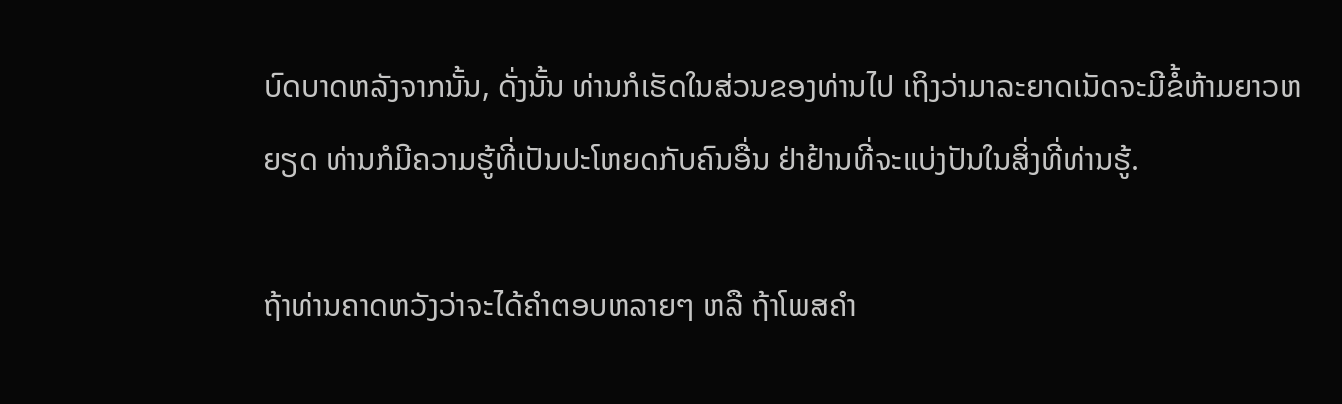ບົດບາດຫລັງຈາກນັ້ນ, ດັ່ງນັ້ນ ທ່ານກໍເຮັດໃນສ່ວນຂອງທ່ານໄປ ເຖິງວ່າມາລະຍາດເນັດຈະມີຂໍ້ຫ້າມຍາວຫຍຽດ ທ່ານກໍມີຄວາມຮູ້ທີ່ເປັນປະໂຫຍດກັບຄົນອື່ນ ຢ່າຢ້ານທີ່ຈະແບ່ງປັນໃນສິ່ງທີ່ທ່ານຮູ້.

ຖ້າທ່ານຄາດຫວັງວ່າຈະໄດ້ຄຳຕອບຫລາຍໆ ຫລື ຖ້າໂພສຄຳ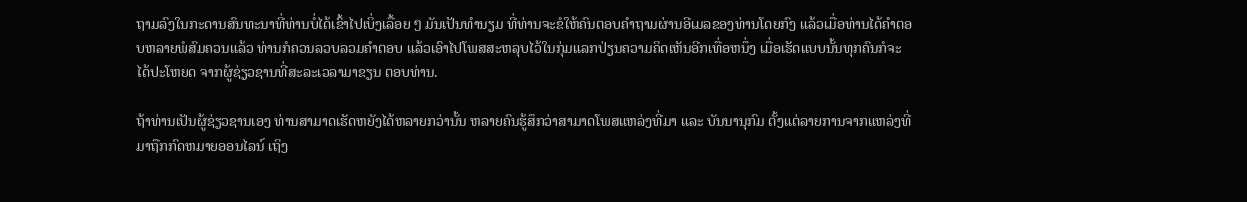ຖາມລົງໃນກະດານສົນທະນາທີ່ທ່ານບໍ່ໄດ້ເຂົ້າໄປເບິ່ງເລື້ອຍ ໆ ມັນເປັນທຳນຽມ ທີ່ທ່ານຈະຂໍໃຫ້ຄົນຕອບຄຳຖາມຜ່ານອີເມລຂອງທ່ານໂດຍກົງ ແລ້ວເມື່ອທ່ານໄດ້ຄຳຕອບຫລາຍພໍສົມຄວນແລ້ວ ທ່ານກໍຄວນລວບລວມຄຳຕອບ ແລ້ວເອົາໄປໂພສສະຫລຸບໄວ້ໃນກຸ່ມແລກປ່ຽນຄວາມຄິດເຫັນອີກເທື່ອຫນຶ່ງ ເມື່ອເຮັດແບບນັ້ນທຸກຄົນກໍຈະ ໄດ້ປະໂຫຍດ ຈາກຜູ້ຊ່ຽວຊານທີ່ສະລະເວລາມາຂຽນ ຕອບທ່ານ.

ຖ້າທ່ານເປັນຜູ້ຊ່ຽວຊານເອງ ທ່ານສາມາດເຮັດຫຍັງໄດ້ຫລາຍກວ່ານັ້ນ ຫລາຍຄົນຮູ້ສຶກວ່າສາມາດໂພສແຫລ່ງທີ່ມາ ແລະ ບັນນານຸກົມ ຕັ້ງແຕ່ລາຍການຈາກແຫລ່ງທີ່ມາຖືກກົດຫມາຍອອນໄລນ໌ ເຖິງ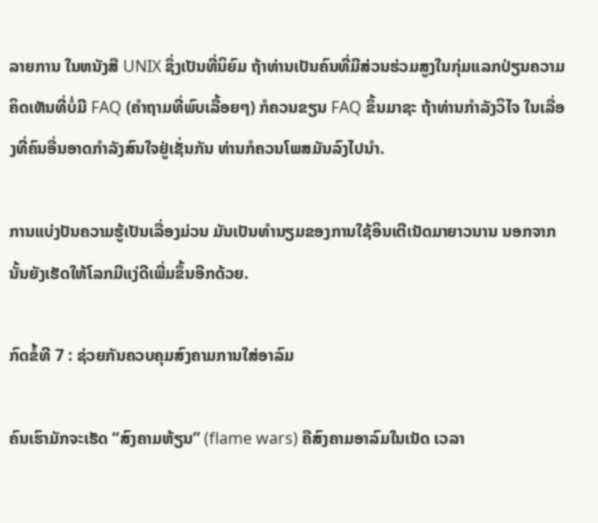ລາຍການ ໃນຫນັງສື UNIX ຊຶ່ງເປັນທີ່ນິຍົມ ຖ້າທ່ານເປັນຄົນທີ່ມີສ່ວນຮ່ວມສູງໃນກຸ່ມແລກປ່ຽນຄວາມຄິດເຫັນທີ່ບໍ່ມີ FAQ (ຄຳຖາມທີ່ພົບເລື້ອຍໆ) ກໍຄວນຂຽນ FAQ ຂຶ້ນມາຊະ ຖ້າທ່ານກຳລັງວິໄຈ ໃນເລື່ອງທີ່ຄົນອື່ນອາດກຳລັງສົນໃຈຢູ່ເຊັ່ນກັນ ທ່ານກໍຄວນໂພສມັນລົງໄປນຳ.

ການແບ່ງປັນຄວາມຮູ້ເປັນເລື່ອງມ່ວນ ມັນເປັນທຳນຽມຂອງການໃຊ້ອິນເຕີເນັດມາຍາວນານ ນອກຈາກນັ້ນຍັງເຮັດໃຫ້ໂລກມີແງ່ດີເພີ່ມຂຶ້ນອີກດ້ວຍ.

ກົດຂໍ້ທີ 7 : ຊ່ວຍກັນຄວບຄຸມສົງຄາມການໃສ່ອາລົມ

ຄົນເຮົາມັກຈະເຮັດ “ສົງຄາມຫ້ຽນ” (flame wars) ຄືສົງຄາມອາລົມໃນເນັດ ເວລາ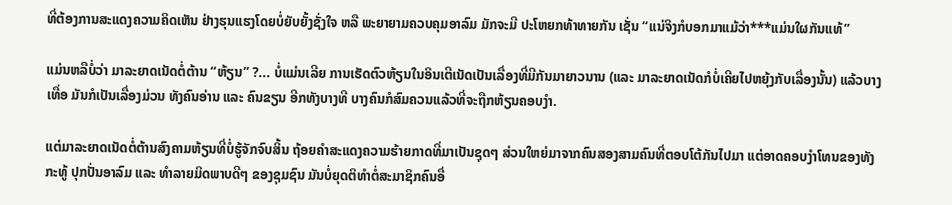ທີ່ຕ້ອງການສະແດງຄວາມຄິດເຫັນ ຢ່າງຮຸນແຮງໂດຍບໍ່ຍັບຍັ້ງຊັ່ງໃຈ ຫລື ພະຍາຍາມຄວບຄຸມອາລົມ ມັກຈະມີ ປະໂຫຍກທ້າທາຍກັນ ເຊັ່ນ “ແນ່ຈິງກໍບອກມາແມ້ວ່າ***ແມ່ນໃຜກັນແທ້”

ແມ່ນຫລືບໍ່ວ່າ ມາລະຍາດເນັດຕໍ່ຕ້ານ “ຫ້ຽນ” ?... ບໍ່ແມ່ນເລີຍ ການເຮັດຕົວຫ້ຽນໃນອິນເຕີເນັດເປັນເລື່ອງທີ່ມີກັນມາຍາວນານ (ແລະ ມາລະຍາດເນັດກໍບໍ່ເຄີຍໄປຫຍຸ້ງກັບເລື່ອງນັ້ນ) ແລ້ວບາງເທື່ອ ມັນກໍເປັນເລື່ອງມ່ວນ ທັງຄົນອ່ານ ແລະ ຄົນຂຽນ ອີກທັງບາງທີ ບາງຄົນກໍສົມຄວນແລ້ວທີ່ຈະຖືກຫ້ຽນຄອບງຳ.

ແຕ່ມາລະຍາດເນັດຕໍ່ຕ້ານສົງຄາມຫ້ຽນທີ່ບໍ່ຮູ້ຈັກຈົບສິ້ນ ຖ້ອຍຄຳສະແດງຄວາມຮ້າຍກາດທີ່ມາເປັນຊຸດໆ ສ່ວນໃຫຍ່ມາຈາກຄົນສອງສາມຄົນທີ່ຕອບໂຕ້ກັນໄປມາ ແຕ່ອາດຄອບງຳໂທນຂອງທັງກະທູ້ ປຸກປັ່ນອາລົມ ແລະ ທຳລາຍມິດພາບດີໆ ຂອງຊຸມຊົນ ມັນບໍ່ຍຸດຕິທຳຕໍ່ສະມາຊິກຄົນອື່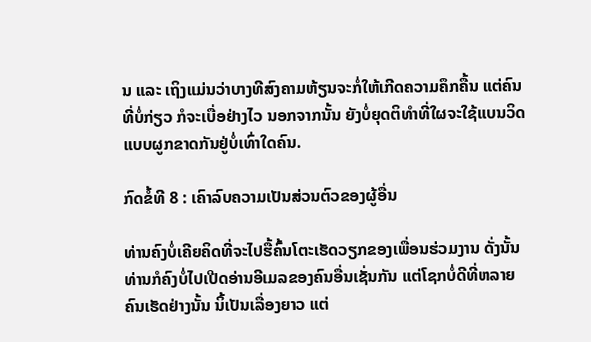ນ ແລະ ເຖິງແມ່ນວ່າບາງທີສົງຄາມຫ້ຽນຈະກໍ່ໃຫ້ເກີດຄວາມຄຶກຄື້ນ ແຕ່ຄົນທີ່ບໍ່ກ່ຽວ ກໍຈະເບື່ອຢ່າງໄວ ນອກຈາກນັ້ນ ຍັງບໍ່ຍຸດຕິທຳທີ່ໃຜຈະໃຊ້ແບນວິດແບບຜູກຂາດກັນຢູ່ບໍ່ເທົ່າໃດຄົນ.

ກົດຂໍ້ທີ 8 : ເຄົາລົບຄວາມເປັນສ່ວນຕົວຂອງຜູ້ອື່ນ

ທ່ານຄົງບໍ່ເຄີຍຄິດທີ່ຈະໄປຮື້ຄົ້ນໂຕະເຮັດວຽກຂອງເພື່ອນຮ່ວມງານ ດັ່ງນັ້ນ ທ່ານກໍຄົງບໍ່ໄປເປີດອ່ານອີເມລຂອງຄົນອື່ນເຊັ່ນກັນ ແຕ່ໂຊກບໍ່ດີທີ່ຫລາຍຄົນເຮັດຢ່າງນັ້ນ ນິ້ເປັນເລື່ອງຍາວ ແຕ່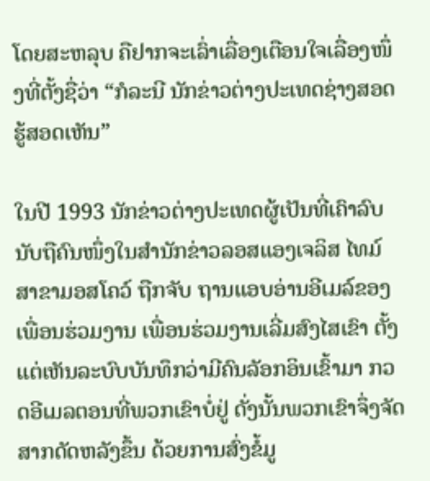ໂດຍສະຫລຸບ ຄືຢາກຈະເລົ່າເລື່ອງເຕືອນໃຈເລື່ອງໜຶ່ງທີ່ຕັ້ງຊື່ວ່າ “ກໍລະນີ ນັກຂ່າວຕ່າງປະເທດຊ່າງສອດຮູ້ສອດເຫັນ”

ໃນປີ 1993 ນັກຂ່າວຕ່າງປະເທດຜູ້ເປັນທີ່ເຄົາລົບນັບຖືຄົນໜຶ່ງໃນສຳນັກຂ່າວລອສແອງເຈລິສ ໄທມ໌ ສາຂາມອສໂຄວ໌ ຖືກຈັບ ຖານແອບອ່ານອີເມລ໌ຂອງເພື່ອນຮ່ວມງານ ເພື່ອນຮ່ວມງານເລີ່ມສົງໄສເຂົາ ຕັ້ງແຕ່ເຫັນລະບົບບັນທຶກວ່າມີຄົນລັອກອິນເຂົ້າມາ ກວດອີເມລຕອນທີ່ພວກເຂົາບໍ່ຢູ່ ດັ່ງນັ້ນພວກເຂົາຈຶ່ງຈັດສາກດັດຫລັງຂຶ້ນ ດ້ວຍການສົ່ງຂໍ້ມູ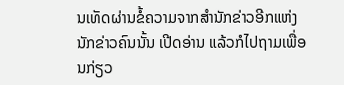ນເທັດຜ່ານຂໍ້ຄວາມຈາກສຳນັກຂ່າວອີກແຫ່ງ ນັກຂ່າວຄົນນັ້ນ ເປີດອ່ານ ແລ້ວກໍໄປຖາມເພື່ອນກ່ຽວ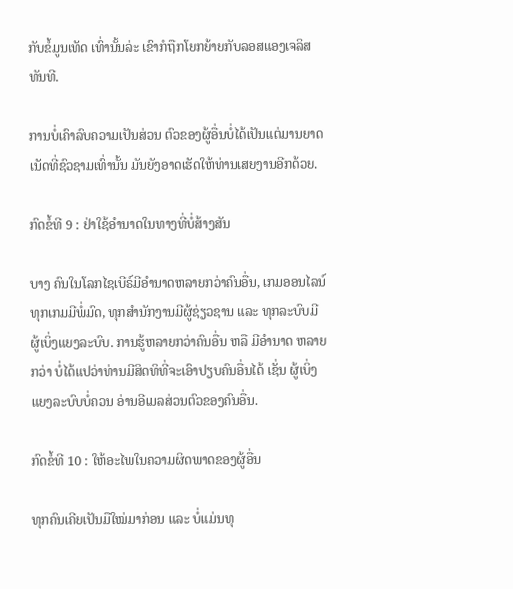ກັບຂໍ້ມູນເທັດ ເທົ່ານັ້ນລ່ະ ເຂົາກໍຖືກໂຍກຍ້າຍກັບລອສແອງເຈລິສທັນທີ.

ການບໍ່ເຄົາລົບຄວາມເປັນສ່ວນ ຕົວຂອງຜູ້ອື່ນບໍ່ໄດ້ເປັນແຕ່ມານຍາດເນັດທີ່ຊົວຊາມເທົ່ານັ້ນ ມັນຍັງອາດເຮັດໃຫ້ທ່ານເສຍງານອີກດ້ວຍ.

ກົດຂໍ້ທີ 9 : ຢ່າໃຊ້ອຳນາດໃນທາງທີ່ບໍ່ສ້າງສັນ

ບາງ ຄົນໃນໂລກໄຊເບີຣ໌ມີອຳນາດຫລາຍກວ່າຄົນອື່ນ, ເກມອອນໄລນ໌ທຸກເກມມີພໍ່ມົດ, ທຸກສຳນັກງານມີຜູ້ຊ່ຽວຊານ ແລະ ທຸກລະບົບມີຜູ້ເບິ່ງແຍງລະບົບ. ການຮູ້ຫລາຍກວ່າຄົນອື່ນ ຫລື ມີອຳນາດ ຫລາຍກວ່າ ບໍ່ໄດ້ແປວ່າທ່ານມີສິດທິທີ່ຈະເອົາປຽບຄົນອື່ນໄດ້ ເຊັ່ນ ຜູ້ເບິ່ງແຍງລະບົບບໍ່ຄວນ ອ່ານອີເມລສ່ວນຕົວຂອງຄົນອື່ນ.

ກົດຂໍ້ທີ 10 : ໃຫ້ອະໄພໃນຄວາມຜິດພາດຂອງຜູ້ອື່ນ

ທຸກຄົນເຄີຍເປັນມືໃໝ່ມາກ່ອນ ແລະ ບໍ່ແມ່ນທຸ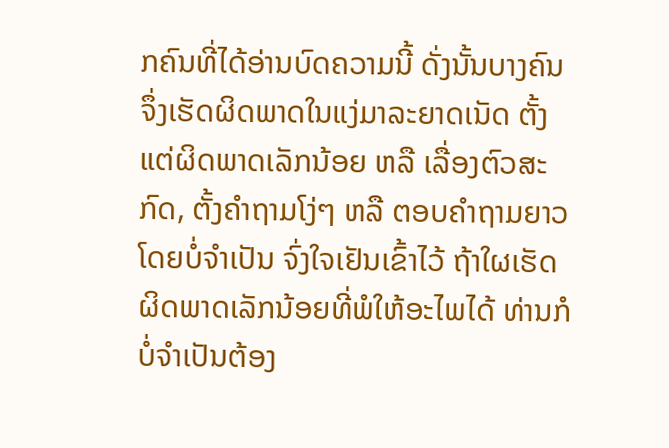ກຄົນທີ່ໄດ້ອ່ານບົດຄວາມນີ້ ດັ່ງນັ້ນບາງຄົນຈຶ່ງເຮັດຜິດພາດໃນແງ່ມາລະຍາດເນັດ ຕັ້ງແຕ່ຜິດພາດເລັກນ້ອຍ ຫລື ເລື່ອງຕົວສະກົດ, ຕັ້ງຄຳຖາມໂງ່ໆ ຫລື ຕອບຄຳຖາມຍາວໂດຍບໍ່ຈຳເປັນ ຈົ່ງໃຈເຢັນເຂົ້າໄວ້ ຖ້າໃຜເຮັດຜິດພາດເລັກນ້ອຍທີ່ພໍໃຫ້ອະໄພໄດ້ ທ່ານກໍບໍ່ຈຳເປັນຕ້ອງ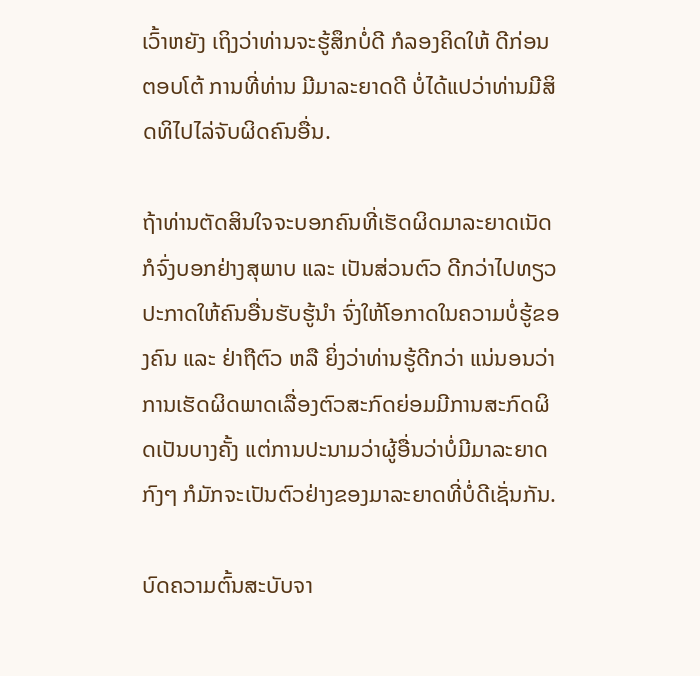ເວົ້າຫຍັງ ເຖິງວ່າທ່ານຈະຮູ້ສຶກບໍ່ດີ ກໍລອງຄິດໃຫ້ ດີກ່ອນ ຕອບໂຕ້ ການທີ່ທ່ານ ມີມາລະຍາດດີ ບໍ່ໄດ້ແປວ່າທ່ານມີສິດທິໄປໄລ່ຈັບຜິດຄົນອື່ນ.

ຖ້າທ່ານຕັດສິນໃຈຈະບອກຄົນທີ່ເຮັດຜິດມາລະຍາດເນັດ ກໍຈົ່ງບອກຢ່າງສຸພາບ ແລະ ເປັນສ່ວນຕົວ ດີກວ່າໄປທຽວປະກາດໃຫ້ຄົນອື່ນຮັບຮູ້ນຳ ຈົ່ງໃຫ້ໂອກາດໃນຄວາມບໍ່ຮູ້ຂອງຄົນ ແລະ ຢ່າຖືຕົວ ຫລື ຍິ່ງວ່າທ່ານຮູ້ດີກວ່າ ແນ່ນອນວ່າການເຮັດຜິດພາດເລື່ອງຕົວສະກົດຍ່ອມມີການສະກົດຜິດເປັນບາງຄັ້ງ ແຕ່ການປະນາມວ່າຜູ້ອື່ນວ່າບໍ່ມີມາລະຍາດກົງໆ ກໍມັກຈະເປັນຕົວຢ່າງຂອງມາລະຍາດທີ່ບໍ່ດີເຊັ່ນກັນ.

ບົດຄວາມຕົ້ນສະບັບຈາ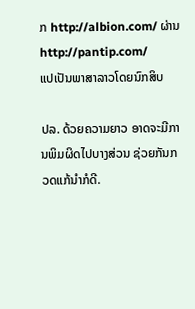ກ http://albion.com/ ຜ່ານ http://pantip.com/
ແປເປັນພາສາລາວໂດຍນົກສິບ

ປລ. ດ້ວຍຄວາມຍາວ ອາດຈະມີການພິມຜິດໄປບາງສ່ວນ ຊ່ວຍກັນກວດແກ້ນຳກໍດີ.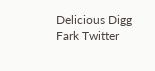Delicious Digg Fark Twitter